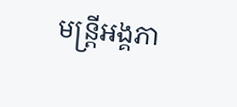មន្រ្តីអង្គភា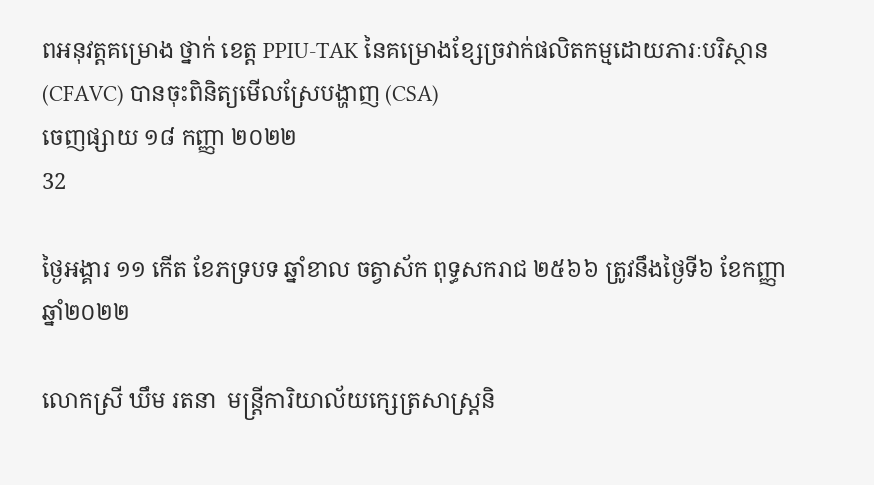ពអនុវត្តគម្រោង ថ្នាក់ ខេត្ត PPIU-TAK នៃគម្រោងខ្សែច្រវាក់ផលិតកម្មដោយភារៈបរិស្ថាន (CFAVC) បានចុះពិនិត្យមើលស្រែបង្ហាញ (CSA)
ចេញផ្សាយ ១៨ កញ្ញា ២០២២
32

ថ្ងៃអង្គារ ១១ កើត ខែភទ្របទ ឆ្នាំខាល ចត្វាស័ក ពុទ្ធសករាជ ២៥៦៦ ត្រូវនឹងថ្ងៃទី៦ ខែកញ្ញា ឆ្នាំ២០២២

លោកស្រី ឃឹម រតនា  មន្រ្តីការិយាល័យក្សេត្រសាស្រ្តនិ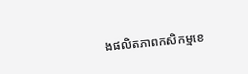ងផលិតភាពកសិកម្មខេ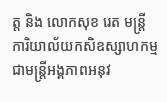ត្ត និង លោកសុខ រេត មន្រ្តីការិយាល័យកសិឧស្សាហកម្ម  ជាមន្រ្តីអង្គភាពអនុវ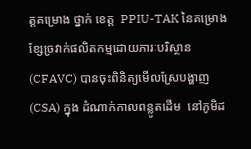ត្តគម្រោង ថ្នាក់ ខេត្ត  PPIU-TAK នៃគម្រោងខ្សែច្រវាក់ផលិតកម្មដោយភារៈបរិស្ថាន (CFAVC) បានចុះពិនិត្យមើលស្រែបង្ហាញ (CSA) ក្នុង ដំណាក់កាលពន្លូតដើម  នៅភូមិដ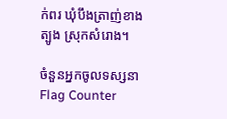ក់ពរ ឃុំបឹងត្រាញ់ខាងត្បូង ស្រុកសំរោង។

ចំនួនអ្នកចូលទស្សនា
Flag Counter